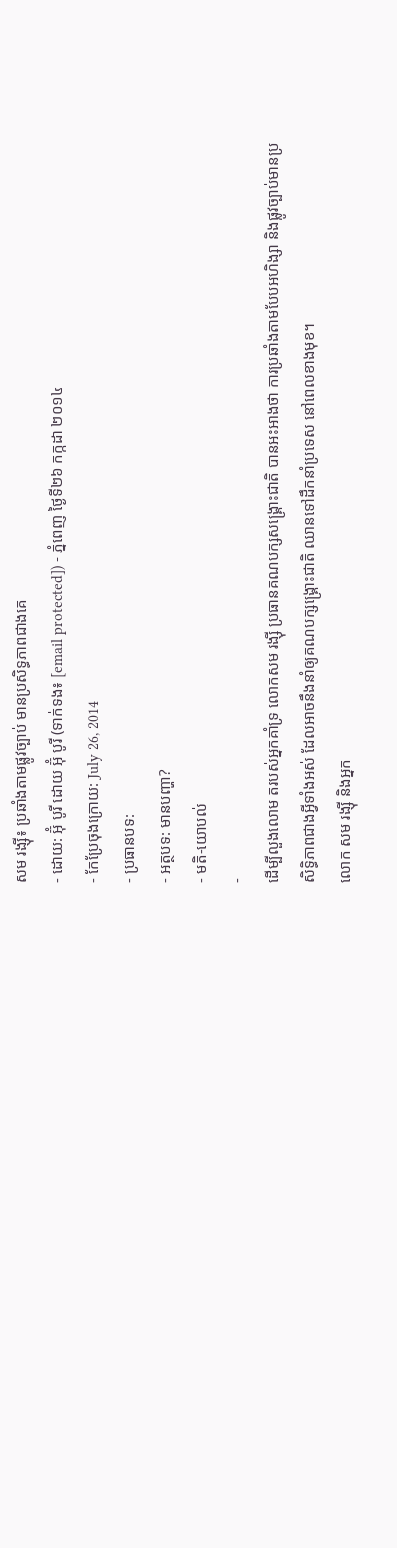សម រង្ស៊ី៖ ប្រឆាំងតាមផ្លូវច្បាប់ មានប្រសិទ្ធភាពជាងគេ
- ដោយ: អ៊ុំ បូរី ដោយ អ៊ុំ បូរី (ទាក់ទង៖ [email protected]) - ភ្នំពេញ ថ្ងៃទី២៦ កក្កដា ២០១៤
- កែប្រែចុងក្រោយ: July 26, 2014
- ប្រធានបទ:
- អត្ថបទ: មានបញ្ហា?
- មតិ-យោបល់
-
ដើម្បីលួងលោម តរបស់អ្នកគាំទ្រ លោកសម រង្ស៊ី ប្រធានគណបក្សសង្រ្គោះជាតិ បានអះអាងថា ការប្រឆាំងតាមបែបអហិង្សា និងផ្លូវច្បាប់មានប្រសិទ្ធិភាពជាងអ្វីទាំងអស់ ដែលអាចនឹងនាំឲ្យគណបក្សង្រ្គោះជាតិ ឈានទៅដឹកនាំប្រទេស នៅពេលខាងមុខ។
លោក សម រង្ស៊ី និងអ្នក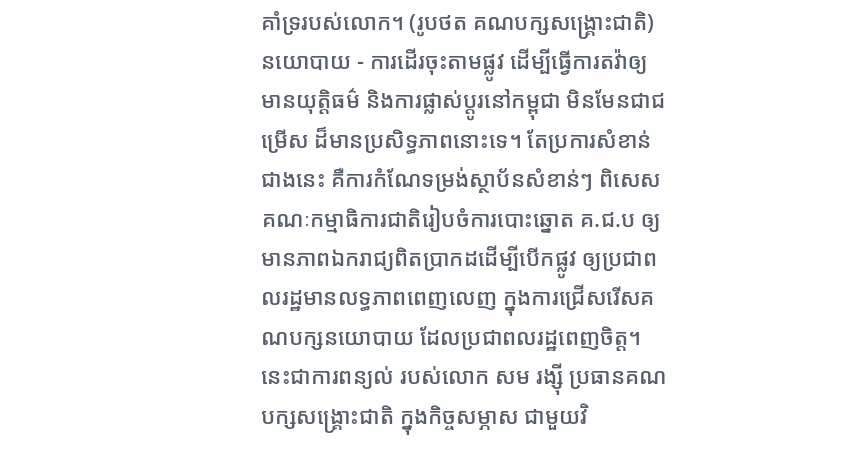គាំទ្ររបស់លោក។ (រូបថត គណបក្សសង្គ្រោះជាតិ)
នយោបាយ - ការដើរចុះតាមផ្លូវ ដើម្បីធ្វើការតវ៉ាឲ្យមានយុត្តិធម៌ និងការផ្លាស់ប្តូរនៅកម្ពុជា មិនមែនជាជម្រើស ដ៏មានប្រសិទ្ធភាពនោះទេ។ តែប្រការសំខាន់ជាងនេះ គឺការកំណែទម្រង់ស្ថាប័នសំខាន់ៗ ពិសេសគណៈកម្មាធិការជាតិរៀបចំការបោះឆ្នោត គ.ជ.ប ឲ្យមានភាពឯករាជ្យពិតប្រាកដដើម្បីបើកផ្លូវ ឲ្យប្រជាពលរដ្ឋមានលទ្ធភាពពេញលេញ ក្នុងការជ្រើសរើសគណបក្សនយោបាយ ដែលប្រជាពលរដ្ឋពេញចិត្ត។ នេះជាការពន្យល់ របស់លោក សម រង្ស៊ី ប្រធានគណបក្សសង្រ្គោះជាតិ ក្នុងកិច្ចសម្ភាស ជាមួយវិ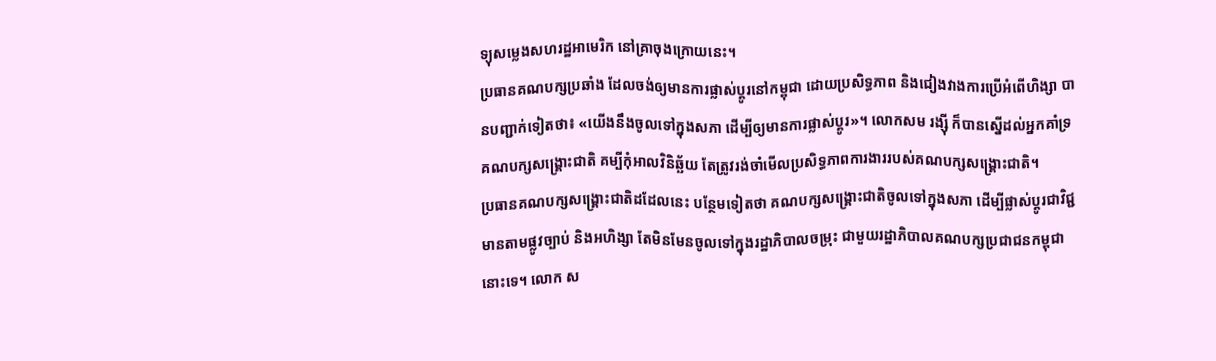ទ្យុសម្លេងសហរដ្ឋអាមេរិក នៅគ្រាចុងក្រោយនេះ។
ប្រធានគណបក្សប្រឆាំង ដែលចង់ឲ្យមានការផ្លាស់ប្តូរនៅកម្ពុជា ដោយប្រសិទ្ធភាព និងជៀងវាងការប្រើអំពើហិង្សា បានបញ្ជាក់ទៀតថា៖ «យើងនឹងចូលទៅក្នុងសភា ដើម្បីឲ្យមានការផ្លាស់ប្តូរ»។ លោកសម រង្ស៊ី ក៏បានស្នើដល់អ្នកគាំទ្រគណបក្សសង្រ្គោះជាតិ គម្បីកុំអាលវិនិឆ្ឆ័យ តែត្រូវរង់ចាំមើលប្រសិទ្ធភាពការងាររបស់គណបក្សសង្រ្គោះជាតិ។
ប្រធានគណបក្សសង្រ្គោះជាតិដដែលនេះ បន្ថែមទៀតថា គណបក្សសង្រ្គោះជាតិចូលទៅក្នុងសភា ដើម្បីផ្លាស់ប្តូរជាវិជ្ជមានតាមផ្លូវច្បាប់ និងអហិង្សា តែមិនមែនចូលទៅក្នុងរដ្ឋាភិបាលចម្រុះ ជាមួយរដ្ឋាភិបាលគណបក្សប្រជាជនកម្ពុជានោះទេ។ លោក ស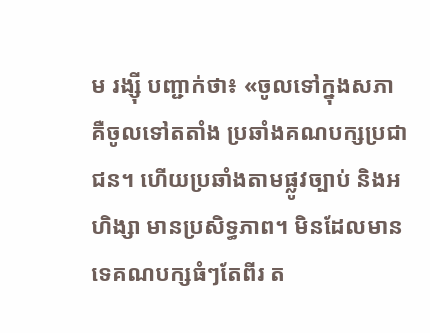ម រង្ស៊ី បញ្ជាក់ថា៖ «ចូលទៅក្នុងសភា គឺចូលទៅតតាំង ប្រឆាំងគណបក្សប្រជាជន។ ហើយប្រឆាំងតាមផ្លូវច្បាប់ និងអហិង្សា មានប្រសិទ្ធភាព។ មិនដែលមានទេគណបក្សធំៗតែពីរ ត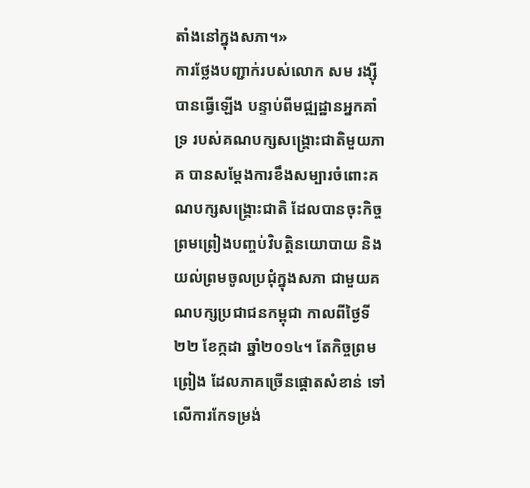តាំងនៅក្នុងសភា។»
ការថ្លែងបញ្ជាក់របស់លោក សម រង្ស៊ី បានធ្វើឡើង បន្ទាប់ពីមជ្ឍដ្ឋានអ្នកគាំទ្រ របស់គណបក្សសង្រ្គោះជាតិមួយភាគ បានសម្តែងការខឹងសម្បារចំពោះគណបក្សសង្រ្គោះជាតិ ដែលបានចុះកិច្ចព្រមព្រៀងបញ្ចប់វិបត្តិនយោបាយ និងយល់ព្រមចូលប្រជុំក្នុងសភា ជាមួយគណបក្សប្រជាជនកម្ពុជា កាលពីថ្ងៃទី២២ ខែក្កដា ឆ្នាំ២០១៤។ តែកិច្ចព្រមព្រៀង ដែលភាគច្រើនផ្តោតសំខាន់ ទៅលើការកែទម្រង់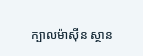ក្បាលម៉ាស៊ីន ស្ថាន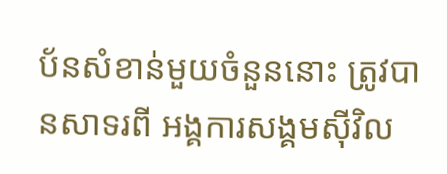ប័នសំខាន់មួយចំនួននោះ ត្រូវបានសាទរពី អង្គការសង្គមស៊ីវិល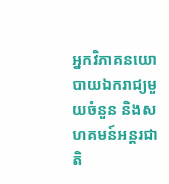អ្នកវិភាគនយោបាយឯករាជ្យមួយចំនួន និងសហគមន៍អន្តរជាតិ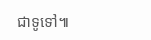ជាទូទៅ៕